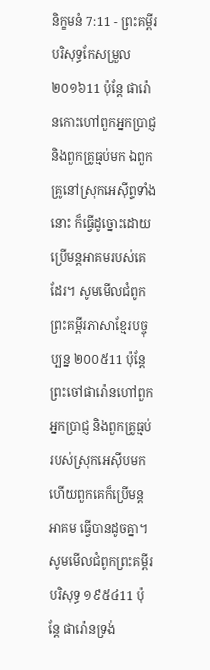និក្ខមនំ 7:11 - ព្រះគម្ពីរបរិសុទ្ធកែសម្រួល ២០១៦11 ប៉ុន្តែ ផារ៉ោនកោះហៅពួកអ្នកប្រាជ្ញ និងពួកគ្រូធ្មប់មក ឯពួកគ្រូនៅស្រុកអេស៊ីព្ទទាំងនោះ ក៏ធ្វើដូច្នោះដោយប្រើមន្តអាគមរបស់គេដែរ។ សូមមើលជំពូកព្រះគម្ពីរភាសាខ្មែរបច្ចុប្បន្ន ២០០៥11 ប៉ុន្តែ ព្រះចៅផារ៉ោនហៅពួកអ្នកប្រាជ្ញ និងពួកគ្រូធ្មប់របស់ស្រុកអេស៊ីបមក ហើយពួកគេក៏ប្រើមន្តអាគម ធ្វើបានដូចគ្នា។ សូមមើលជំពូកព្រះគម្ពីរបរិសុទ្ធ ១៩៥៤11 ប៉ុន្តែ ផារ៉ោនទ្រង់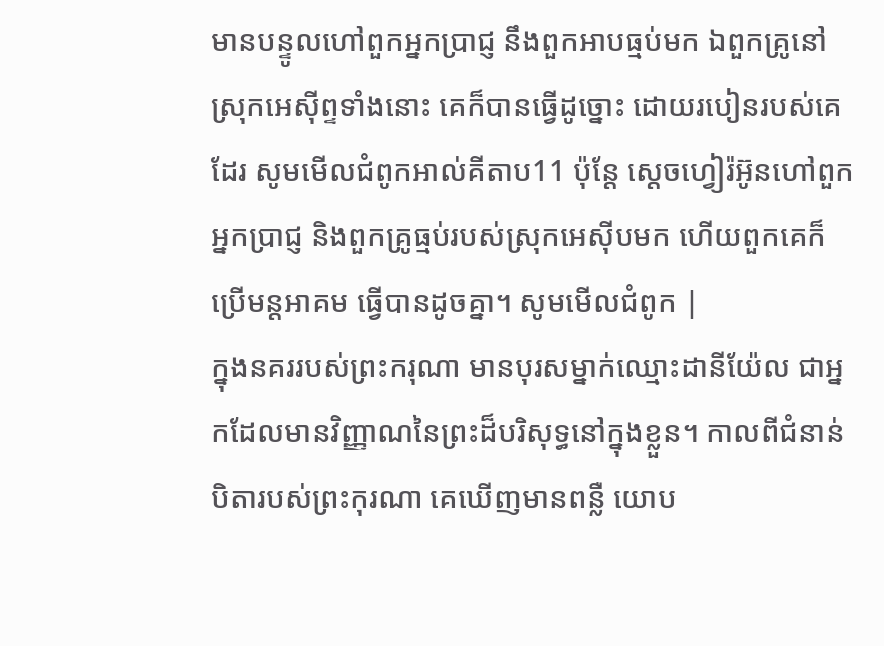មានបន្ទូលហៅពួកអ្នកប្រាជ្ញ នឹងពួកអាបធ្មប់មក ឯពួកគ្រូនៅស្រុកអេស៊ីព្ទទាំងនោះ គេក៏បានធ្វើដូច្នោះ ដោយរបៀនរបស់គេដែរ សូមមើលជំពូកអាល់គីតាប11 ប៉ុន្តែ ស្តេចហ្វៀរ៉អ៊ូនហៅពួកអ្នកប្រាជ្ញ និងពួកគ្រូធ្មប់របស់ស្រុកអេស៊ីបមក ហើយពួកគេក៏ប្រើមន្តអាគម ធ្វើបានដូចគ្នា។ សូមមើលជំពូក |
ក្នុងនគររបស់ព្រះករុណា មានបុរសម្នាក់ឈ្មោះដានីយ៉ែល ជាអ្នកដែលមានវិញ្ញាណនៃព្រះដ៏បរិសុទ្ធនៅក្នុងខ្លួន។ កាលពីជំនាន់បិតារបស់ព្រះកុរណា គេឃើញមានពន្លឺ យោប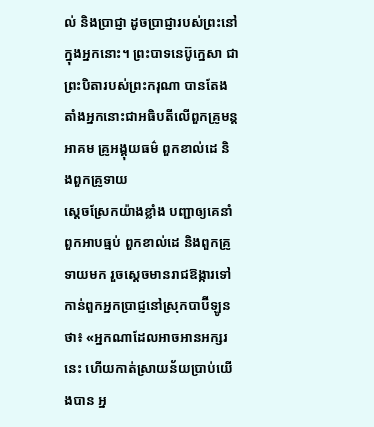ល់ និងប្រាជ្ញា ដូចប្រាជ្ញារបស់ព្រះនៅក្នុងអ្នកនោះ។ ព្រះបាទនេប៊ូក្នេសា ជាព្រះបិតារបស់ព្រះករុណា បានតែងតាំងអ្នកនោះជាអធិបតីលើពួកគ្រូមន្តអាគម គ្រូអង្គុយធម៌ ពួកខាល់ដេ និងពួកគ្រូទាយ
ស្ដេចស្រែកយ៉ាងខ្លាំង បញ្ជាឲ្យគេនាំពួកអាបធ្មប់ ពួកខាល់ដេ និងពួកគ្រូទាយមក រួចស្ដេចមានរាជឱង្ការទៅកាន់ពួកអ្នកប្រាជ្ញនៅស្រុកបាប៊ីឡូនថា៖ «អ្នកណាដែលអាចអានអក្សរនេះ ហើយកាត់ស្រាយន័យប្រាប់យើងបាន អ្ន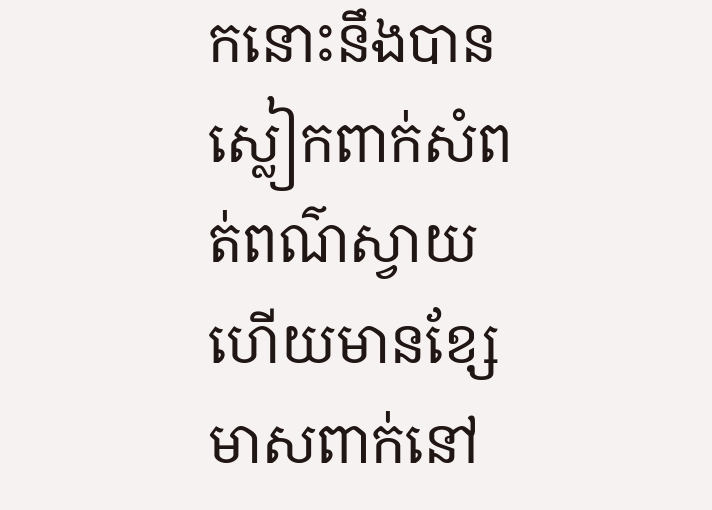កនោះនឹងបានស្លៀកពាក់សំពត់ពណ៌ស្វាយ ហើយមានខ្សែមាសពាក់នៅ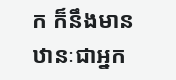ក ក៏នឹងមានឋានៈជាអ្នក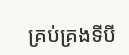គ្រប់គ្រងទីបី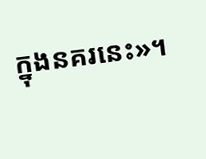ក្នុងនគរនេះ»។